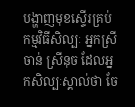បង្ហាញមុខស្ទើរគ្រប់កម្មវិធីសិល្បៈ អ្នកស្រី ចាន់ ស្រីនុច ដែលអ្នកសិល្បៈស្គាល់ថា ចែ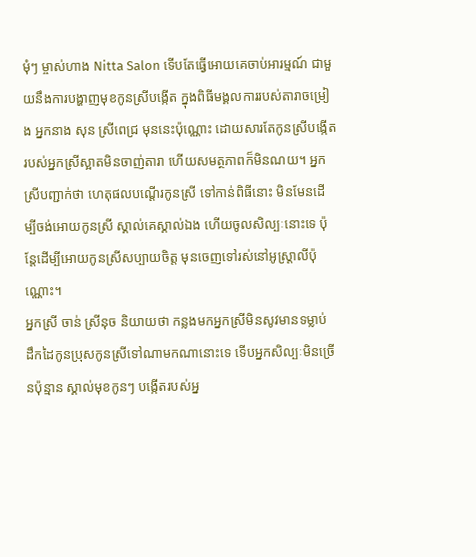មុំៗ ម្ចាស់ហាង Nitta Salon ទើបតែធ្វើអោយគេចាប់អារម្មណ៍ ជាមួយនឹងការបង្ហាញមុខកូនស្រីបង្កើត ក្នុងពិធីមង្គលការរបស់តារាចម្រៀង អ្នកនាង សុន ស្រីពេជ្រ មុននេះប៉ុណ្ណោះ ដោយសារតែកូនស្រីបង្កើត របស់អ្នកស្រីស្អាតមិនចាញ់តារា ហើយសមត្ថភាពក៏មិនណយ។ អ្នកស្រីបញ្ជាក់ថា ហេតុផលបណ្ដើរកូនស្រី ទៅកាន់ពិធីនោះ មិនមែនដើម្បីចង់អោយកូនស្រី ស្គាល់គេស្គាល់ឯង ហើយចូលសិល្បៈនោះទេ ប៉ុន្តែដើម្បីអោយកូនស្រីសប្បាយចិត្ត មុនចេញទៅរស់នៅអូស្ត្រាលីប៉ុណ្ណោះ។
អ្នកស្រី ចាន់ ស្រីនុច និយាយថា កន្លងមកអ្នកស្រីមិនសូវមានទម្លាប់ ដឹកដៃកូនប្រុសកូនស្រីទៅណាមកណានោះទេ ទើបអ្នកសិល្បៈមិនច្រើនប៉ុន្មាន ស្គាល់មុខកូនៗ បង្កើតរបស់អ្ន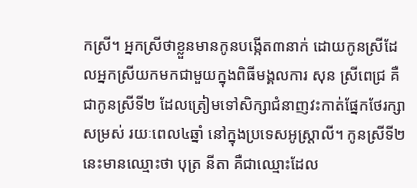កស្រី។ អ្នកស្រីថាខ្លួនមានកូនបង្កើត៣នាក់ ដោយកូនស្រីដែលអ្នកស្រីយកមកជាមួយក្នុងពិធីមង្គលការ សុន ស្រីពេជ្រ គឺជាកូនស្រីទី២ ដែលត្រៀមទៅសិក្សាជំនាញវះកាត់ផ្នែកថែរក្សាសម្រស់ រយៈពេល៤ឆ្នាំ នៅក្នុងប្រទេសអូស្រ្តាលី។ កូនស្រីទី២នេះមានឈ្មោះថា បុត្រ នីតា គឺជាឈ្មោះដែល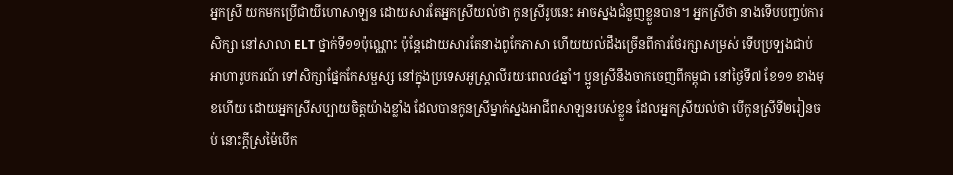អ្នកស្រី យកមកប្រើជាយីហោសាឡន ដោយសារតែអ្នកស្រីយល់ថា កូនស្រីរូបនេះ អាចស្នងជំនួញខ្លួនបាន។ អ្នកស្រីថា នាងទើបបញ្ចប់ការសិក្សា នៅសាលា ELT ថ្នាក់ទី១១ប៉ុណ្ណោះ ប៉ុន្តែដោយសារតែនាងពូកែភាសា ហើយយល់ដឹងច្រើនពីការថែរក្សាសម្រស់ ទើបប្រទ្បងជាប់អាហារូបករណ៍ ទៅសិក្សាផ្នែកកែសម្ផស្ស នៅក្នុងប្រទេសអូស្ត្រាលីរយៈពេល៤ឆ្នាំ។ ប្អូនស្រីនឹងចាកចេញពីកម្ពុជា នៅថ្ងៃទី៧ ខែ១១ ខាងមុខហើយ ដោយអ្នកស្រីសប្បាយចិត្តយ៉ាងខ្លាំង ដែលបានកូនស្រីម្នាក់ស្នងអាជីពសាឡនរបស់ខ្លួន ដែលអ្នកស្រីយល់ថា បើកូនស្រីទី២រៀនចប់ នោះក្ដីស្រម៉ៃបើក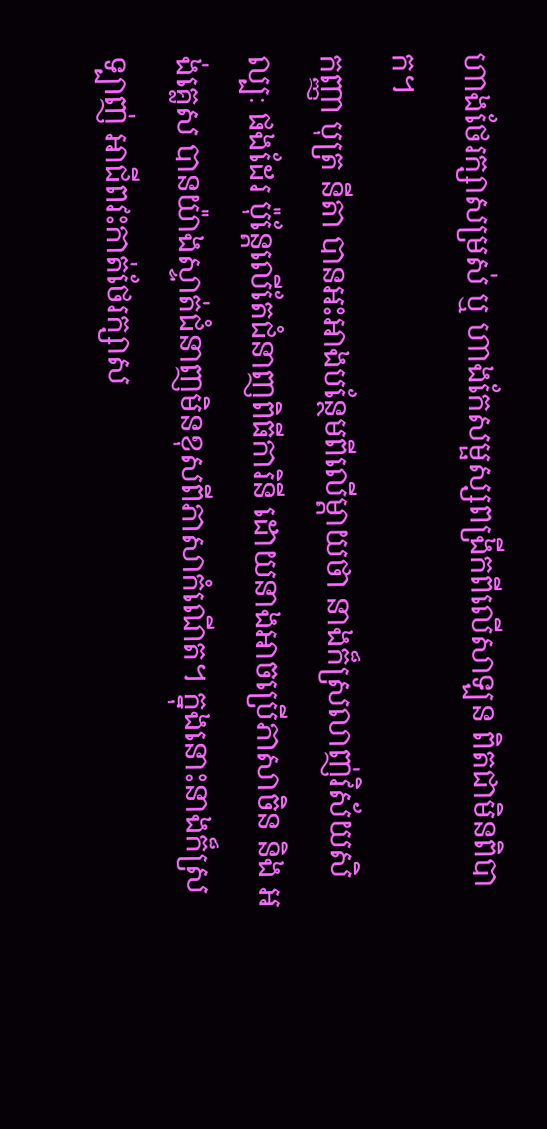ហាងថែរក្សាសម្រស់ ឬ ហាងកែសម្ផស្សពង្រីកពីលើសាឡន ពិតជាមិនពិបាក។
កញ្ញា បុត្រ នីតា បានអះអាងបន្ថែមពីលើម្ដាយថា នាងក៏ស្រលាញ់វិស័យសិល្បៈ ផងដែរ ប៉ុន្តែលើតែជំនាញពិធីការិនី ដោយនាងអាចប្រើភាសាចិន និង អង់គ្លេស បានយ៉ាងស្ទាត់ជំនាញមិនខុសពីភាសាកំណើត។ ក្នុងនោះនាងក៏ស្រទ្បាញ់ អាជីពវះកាត់ថែរក្សាស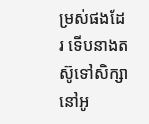ម្រស់ផងដែរ ទើបនាងតស៊ូទៅសិក្សា នៅអូ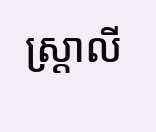ស្ត្រាលី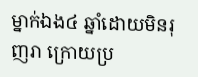ម្នាក់ឯង៤ ឆ្នាំដោយមិនរុញរា ក្រោយប្រ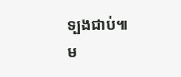ទ្បងជាប់៕
ម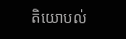តិយោបល់